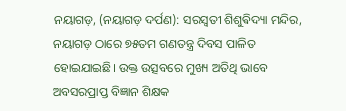ନୟାଗଡ଼, (ନୟାଗଡ଼ ଦର୍ପଣ): ସରସ୍ୱତୀ ଶିଶୁଵିଦ୍ୟା ମନ୍ଦିର, ନୟାଗଡ଼ ଠାରେ ୭୫ତମ ଗଣତନ୍ତ୍ର ଦିବସ ପାଳିତ ହୋଇଯାଇଛି। ଉକ୍ତ ଉତ୍ସବରେ ମୁଖ୍ୟ ଅତିଥି ଭାବେ ଅବସରପ୍ରାପ୍ତ ବିଜ୍ଞାନ ଶିକ୍ଷକ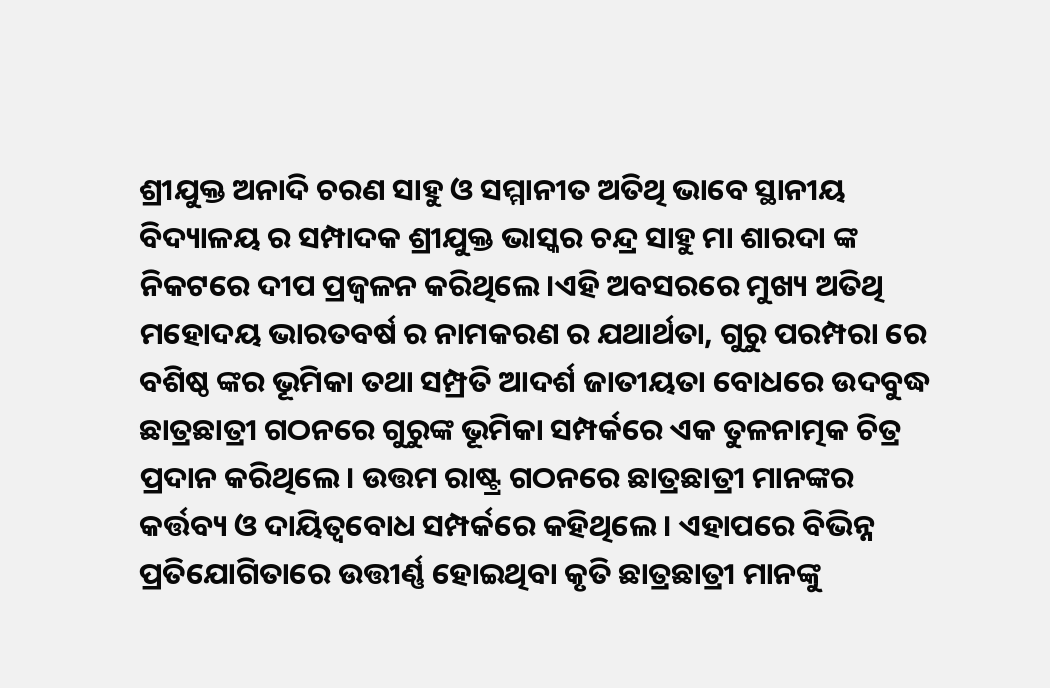ଶ୍ରୀଯୁକ୍ତ ଅନାଦି ଚରଣ ସାହୁ ଓ ସମ୍ମାନୀତ ଅତିଥି ଭାବେ ସ୍ଥାନୀୟ ବିଦ୍ୟାଳୟ ର ସମ୍ପାଦକ ଶ୍ରୀଯୁକ୍ତ ଭାସ୍କର ଚନ୍ଦ୍ର ସାହୁ ମା ଶାରଦା ଙ୍କ ନିକଟରେ ଦୀପ ପ୍ରଜ୍ବଳନ କରିଥିଲେ।ଏହି ଅବସରରେ ମୁଖ୍ୟ ଅତିଥି ମହୋଦୟ ଭାରତବର୍ଷ ର ନାମକରଣ ର ଯଥାର୍ଥତା, ଗୁରୁ ପରମ୍ପରା ରେ ବଶିଷ୍ଠ ଙ୍କର ଭୂମିକା ତଥା ସମ୍ପ୍ରତି ଆଦର୍ଶ ଜାତୀୟତା ବୋଧରେ ଉଦବୁଦ୍ଧ ଛାତ୍ରଛାତ୍ରୀ ଗଠନରେ ଗୁରୁଙ୍କ ଭୂମିକା ସମ୍ପର୍କରେ ଏକ ତୁଳନାତ୍ମକ ଚିତ୍ର ପ୍ରଦାନ କରିଥିଲେ। ଉତ୍ତମ ରାଷ୍ଟ୍ର ଗଠନରେ ଛାତ୍ରଛାତ୍ରୀ ମାନଙ୍କର କର୍ତ୍ତବ୍ୟ ଓ ଦାୟିତ୍ୱବୋଧ ସମ୍ପର୍କରେ କହିଥିଲେ। ଏହାପରେ ବିଭିନ୍ନ ପ୍ରତିଯୋଗିତାରେ ଉତ୍ତୀର୍ଣ୍ଣ ହୋଇଥିବା କୃତି ଛାତ୍ରଛାତ୍ରୀ ମାନଙ୍କୁ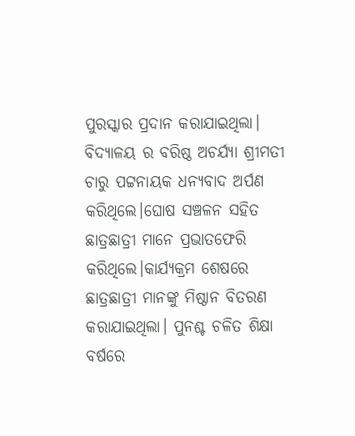ପୁରସ୍କାର ପ୍ରଦାନ କରାଯାଇଥିଲା। ବିଦ୍ୟାଳୟ ର ବରିଷ୍ଠ ଅଚର୍ଯ୍ୟା ଶ୍ରୀମତୀ ଚାରୁ ପଟ୍ଟନାୟକ ଧନ୍ୟବାଦ ଅର୍ପଣ କରିଥିଲେ।ଘୋଷ ସଞ୍ଚଳନ ସହିତ ଛାତ୍ରଛାତ୍ରୀ ମାନେ ପ୍ରଭାତଫେରି କରିଥିଲେ।କାର୍ଯ୍ୟକ୍ରମ ଶେଷରେ ଛାତ୍ରଛାତ୍ରୀ ମାନଙ୍କୁ ମିଷ୍ଠାନ ବିତରଣ କରାଯାଇଥିଲା। ପୁନଶ୍ଚ ଚଳିତ ଶିକ୍ଷା ବର୍ଷରେ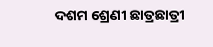ଦଶମ ଶ୍ରେଣୀ ଛାତ୍ରଛାତ୍ରୀ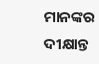ମାନଙ୍କର ଦୀକ୍ଷାନ୍ତ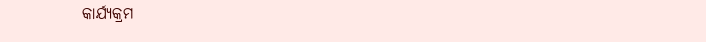କାର୍ଯ୍ୟକ୍ରମ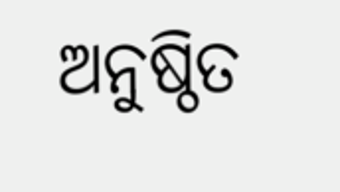ଅନୁଷ୍ଠିତ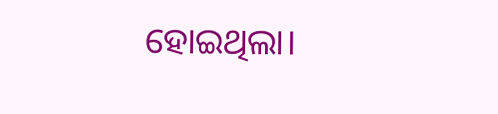ହୋଇଥିଲା।